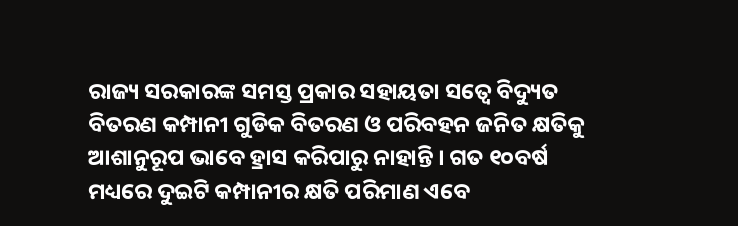ରାଜ୍ୟ ସରକାରଙ୍କ ସମସ୍ତ ପ୍ରକାର ସହାୟତା ସତ୍ୱେ ବିଦ୍ୟୁତ ବିତରଣ କମ୍ପାନୀ ଗୁଡିକ ବିତରଣ ଓ ପରିବହନ ଜନିତ କ୍ଷତିକୁ ଆଶାନୁରୂପ ଭାବେ ହ୍ରାସ କରିପାରୁ ନାହାନ୍ତି । ଗତ ୧୦ବର୍ଷ ମଧ୍ୟରେ ଦୁଇଟି କମ୍ପାନୀର କ୍ଷତି ପରିମାଣ ଏବେ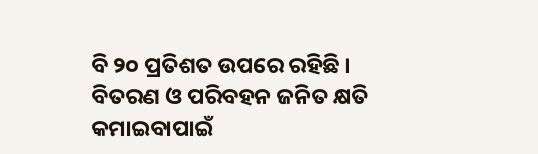ବି ୨୦ ପ୍ରତିଶତ ଉପରେ ରହିଛି ।
ବିତରଣ ଓ ପରିବହନ ଜନିତ କ୍ଷତି କମାଇବାପାଇଁ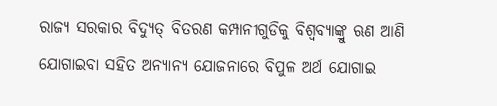ରାଜ୍ୟ ସରକାର ବିଦ୍ୟୁତ୍ ବିତରଣ କମ୍ପାନୀଗୁଡିକୁ ବିଶ୍ୱବ୍ୟାଙ୍କ୍ରୁ ଋଣ ଆଣି ଯୋଗାଇବା ସହିତ ଅନ୍ୟାନ୍ୟ ଯୋଜନାରେ ବିପୁଳ ଅର୍ଥ ଯୋଗାଇ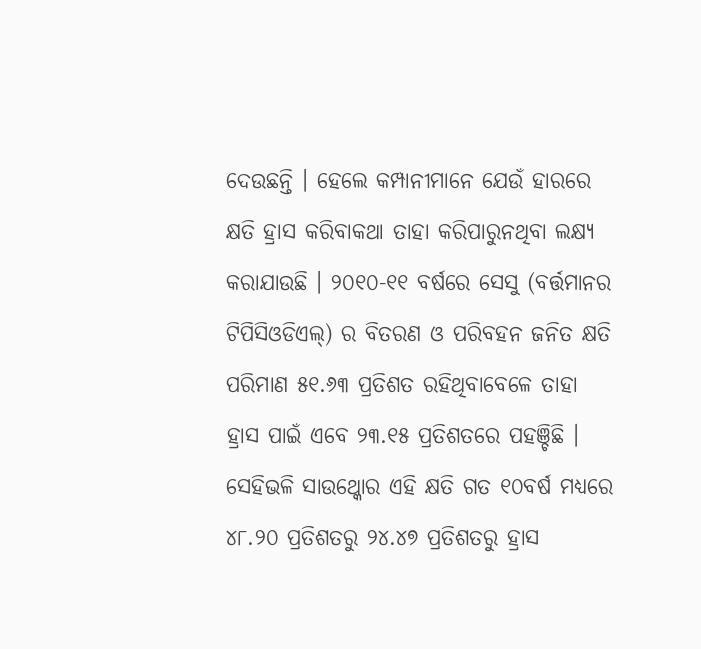ଦେଉଛନ୍ତି । ହେଲେ କମ୍ପାନୀମାନେ ଯେଉଁ ହାରରେ କ୍ଷତି ହ୍ରାସ କରିବାକଥା ତାହା କରିପାରୁନଥିବା ଲକ୍ଷ୍ୟ କରାଯାଉଛି । ୨୦୧୦-୧୧ ବର୍ଷରେ ସେସୁ (ବର୍ତ୍ତମାନର ଟିପିସିଓଡିଏଲ୍) ର ବିତରଣ ଓ ପରିବହନ ଜନିତ କ୍ଷତି ପରିମାଣ ୫୧.୬୩ ପ୍ରତିଶତ ରହିଥିବାବେଳେ ତାହା ହ୍ରାସ ପାଇଁ ଏବେ ୨୩.୧୫ ପ୍ରତିଶତରେ ପହଞ୍ଚିଛି । ସେହିଭଳି ସାଉଥ୍କୋର ଏହି କ୍ଷତି ଗତ ୧୦ବର୍ଷ ମଧ୍ୟରେ ୪୮.୨୦ ପ୍ରତିଶତରୁ ୨୪.୪୭ ପ୍ରତିଶତରୁ ହ୍ରାସ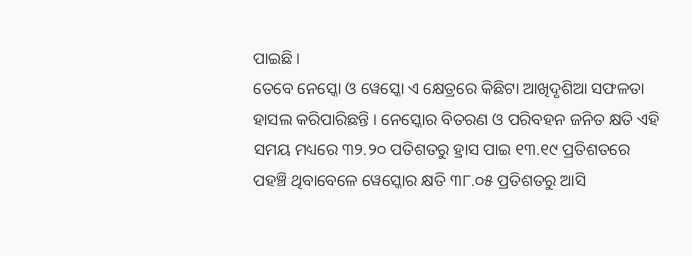ପାଇଛି ।
ତେବେ ନେସ୍କୋ ଓ ୱେସ୍କୋ ଏ କ୍ଷେତ୍ରରେ କିଛିଟା ଆଖିଦୃଶିଆ ସଫଳତା ହାସଲ କରିପାରିଛନ୍ତି । ନେସ୍କୋର ବିତରଣ ଓ ପରିବହନ ଜନିତ କ୍ଷତି ଏହି ସମୟ ମଧ୍ୟରେ ୩୨.୨୦ ପତିଶତରୁ ହ୍ରାସ ପାଇ ୧୩.୧୯ ପ୍ରତିଶତରେ ପହଞ୍ଚି ଥିବାବେଳେ ୱେସ୍କୋର କ୍ଷତି ୩୮.୦୫ ପ୍ରତିଶତରୁ ଆସି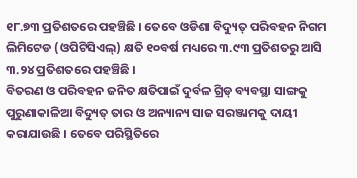୧୮.୭୩ ପ୍ରତିଶତରେ ପହଞ୍ଚିଛି । ତେବେ ଓଡିଶା ବିଦ୍ୟୁତ୍ ପରିବହନ ନିଗମ ଲିମିଟେଡ (ଓପିଟିସିଏଲ୍) କ୍ଷତି ୧୦ବର୍ଷ ମଧ୍ୟରେ ୩.୯୩ ପ୍ରତିଶତରୁ ଆସି ୩.୨୪ ପ୍ରତିଶତରେ ପହଞ୍ଚିଛି ।
ବିତରଣ ଓ ପରିବହନ ଜନିତ କ୍ଷତିପାଇଁ ଦୁର୍ବଳ ଗ୍ରିଡ୍ ବ୍ୟବସ୍ଥା ସାଙ୍ଗକୁ ପୁରୁଣାକାଳିଆ ବିଦ୍ୟୁତ୍ ତାର ଓ ଅନ୍ୟାନ୍ୟ ସାଜ ସରଞ୍ଜାମକୁ ଦାୟୀ କରାଯାଉଛି । ତେବେ ପରିସ୍ଥିତିରେ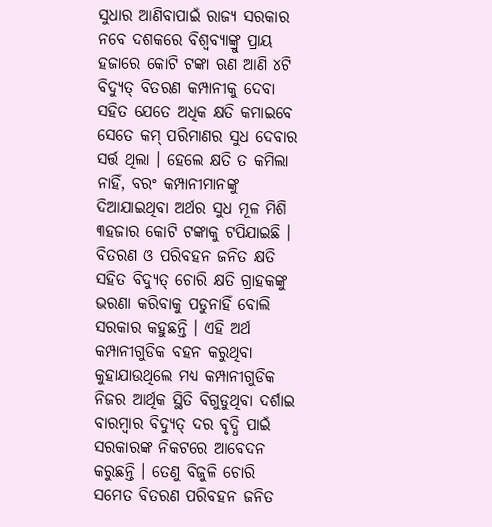ସୁଧାର ଆଣିବାପାଇଁ ରାଜ୍ୟ ସରକାର ନବେ ଦଶକରେ ବିଶ୍ୱବ୍ୟାଙ୍କ୍ରୁ ପ୍ରାୟ ହଜାରେ କୋଟି ଟଙ୍କା ଋଣ ଆଣି ୪ଟି ବିଦ୍ୟୁତ୍ ବିତରଣ କମ୍ପାନୀକୁ ଦେବା ସହିତ ଯେତେ ଅଧିକ କ୍ଷତି କମାଇବେ ସେତେ କମ୍ ପରିମାଣର ସୁଧ ଦେବାର ସର୍ତ୍ତ ଥିଲା । ହେଲେ କ୍ଷତି ତ କମିଲା ନାହିଁ, ବରଂ କମ୍ପାନୀମାନଙ୍କୁ ଦିଆଯାଇଥିବା ଅର୍ଥର ସୁଧ ମୂଳ ମିଶି ୩ହଜାର କୋଟି ଟଙ୍କାକୁ ଟପିଯାଇଛି ।
ବିତରଣ ଓ ପରିବହନ ଜନିତ କ୍ଷତି ସହିତ ବିଦ୍ୟୁତ୍ ଚୋରି କ୍ଷତି ଗ୍ରାହକଙ୍କୁ ଭରଣା କରିବାକୁ ପଡୁନାହିଁ ବୋଲି ସରକାର କହୁଛନ୍ତି । ଏହି ଅର୍ଥ କମ୍ପାନୀଗୁଡିକ ବହନ କରୁଥିବା କୁହାଯାଉଥିଲେ ମଧ୍ୟ କମ୍ପାନୀଗୁଡିକ ନିଜର ଆର୍ଥିକ ସ୍ଥିତି ବିଗୁଡୁଥିବା ଦର୍ଶାଇ ବାରମ୍ବାର ବିଦ୍ୟୁତ୍ ଦର ବୃଦ୍ଧି ପାଇଁ ସରକାରଙ୍କ ନିକଟରେ ଆବେଦନ କରୁଛନ୍ତି । ତେଣୁ ବିଜୁଳି ଚୋରି ସମେତ ବିତରଣ ପରିବହନ ଜନିତ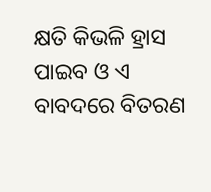କ୍ଷତି କିଭଳି ହ୍ରାସ ପାଇବ ଓ ଏ ବାବଦରେ ବିତରଣ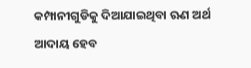କମ୍ପାନୀଗୁଡିକୁ ଦିଆଯାଇଥିବା ଋଣ ଅର୍ଥ ଆଦାୟ ହେବ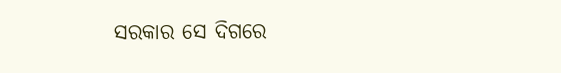ସରକାର ସେ ଦିଗରେ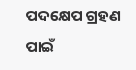ପଦକ୍ଷେପ ଗ୍ରହଣ ପାଇଁ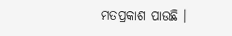ମତପ୍ରକାଶ ପାଉଛି ।